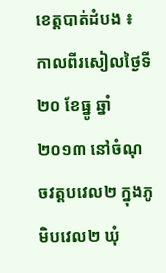ខេត្តបាត់ដំបង ៖ កាលពីរសៀលថ្ងៃទី២០ ខែធ្នូ ឆ្នាំ២០១៣ នៅចំណុចវត្តបវេល២ ក្នុងភូមិបវេល២ ឃុំ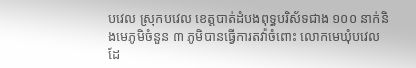បវេល ស្រុកបវេល ខេត្តបាត់ដំបងពុទ្ធបរិស័ទជាង ១០០ នាក់និងមេភូមិចំនួន ៣ ភូមិបានធ្វើការតវ៉ាចំពោះ លោកមេឃុំបវេល ដែ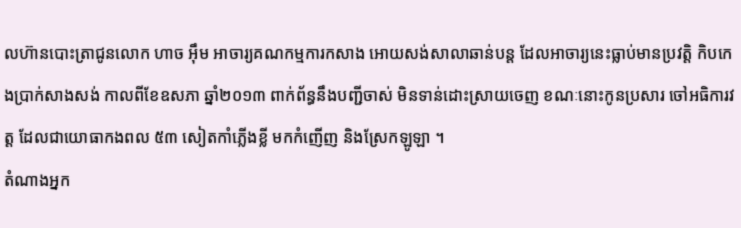លហ៊ានបោះត្រាជូនលោក ហាច អ៊ឹម អាចារ្យគណកម្មការកសាង អោយសង់សាលាឆាន់បន្ត ដែលអាចារ្យនេះធ្លាប់មានប្រវត្តិ កិបកេងប្រាក់សាងសង់ កាលពីខែឧសភា ឆ្នាំ២០១៣ ពាក់ព័ន្ធនឹងបញ្ជីចាស់ មិនទាន់ដោះស្រាយចេញ ខណៈនោះកូនប្រសារ ចៅអធិការវត្ត ដែលជាយោធាកងពល ៥៣ សៀតកាំភ្លើងខ្លី មកកំញើញ និងស្រែកឡូឡា ។
តំណាងអ្នក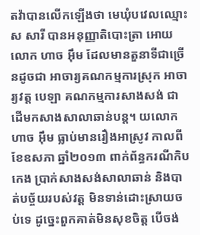តវ៉ាបានលើកឡើងថា មេឃុំបវេលឈ្មោះ ស សារី បានអនុញ្ញាតិបោះត្រា អោយលោក ហាច អ៊ឹម ដែលមានតួនាទីជាច្រើនដូចជា អាចារ្យគណកម្មការស្រុក អាចារ្យវត្ត បេឡា គណកម្មការសាងសង់ ជាដើមកសាងសាលាឆាន់បន្ត។ យលោក ហាច អ៊ឹម ធ្លាប់មានរឿងអាស្រូវ កាលពីខែឧសភា ឆ្នាំ២០១៣ ពាក់ព័ន្ធករណីកិបកេង ប្រាក់សាងសង់សាលាឆាន់ និងបាត់បច្ច័យរបស់វត្ត មិនទាន់ដោះស្រាយចប់ទេ ដូច្នេះពួកគាត់មិនសុខចិត្ត បើចង់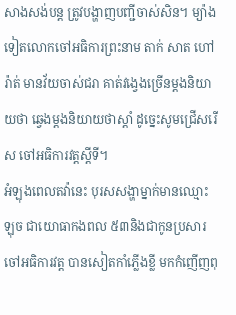សាងសង់បន្ត ត្រូវបង្ហាញបញ្ជីចាស់សិន។ ម្យ៉ាងទៀតលោកចៅអធិការព្រះនាម តាក់ សាត ហៅរ៉ាត់ មានវ័យចាស់ជរា គាត់វង្វេងច្រើនម្តងនិយាយថា ឆ្វេងម្តងនិយាយថាស្តាំ ដូច្នេះសូមជ្រើសរើស ចៅអធិការវត្តស្តីទី។
អំឡុងពេលតវ៉ានេះ បុរសសង្ហាម្នាក់មានឈ្មោះ ឡុច ជាយោធាកងពល ៥៣និងជាកូនប្រសារ ចៅអធិការវត្ត បានសៀតកាំភ្លើងខ្លី មកកំញើញពុ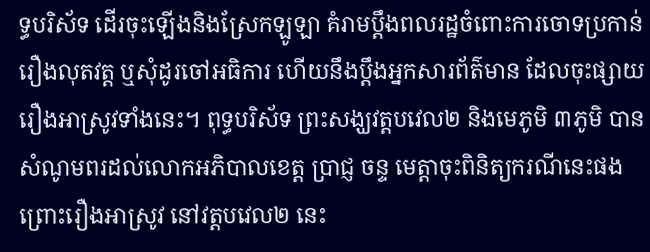ទ្ធបរិស័ទ ដើរចុះឡើងនិងស្រែកឡូឡា គំរាមប្តឹងពលរដ្ឋចំពោះការចោទប្រកាន់ រឿងលុតវត្ត ឬសុំដូរចៅអធិការ ហើយនឹងប្តឹងអ្នកសារព័ត៌មាន ដែលចុះផ្សាយរឿងអាស្រូវទាំងនេះ។ ពុទ្ធបរិស័ទ ព្រះសង្ឃវត្តបវេល២ និងមេភូមិ ៣ភូមិ បានសំណូមពរដល់លោកអភិបាលខេត្ត ប្រាជ្ញ ចន្ទ មេត្តាចុះពិនិត្យករណីនេះផង ព្រោះរឿងអាស្រូវ នៅវត្តបវេល២ នេះ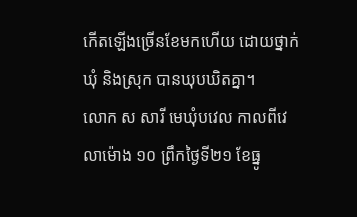កើតឡើងច្រើនខែមកហើយ ដោយថ្នាក់ឃុំ និងស្រុក បានឃុបឃិតគ្នា។
លោក ស សារី មេឃុំបវេល កាលពីវេលាម៉ោង ១០ ព្រឹកថ្ងៃទី២១ ខែធ្នូ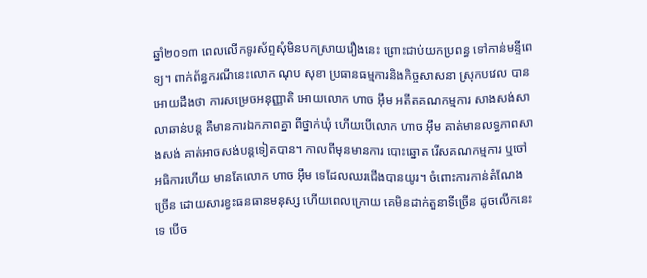ឆ្នាំ២០១៣ ពេលលើកទូរស័ព្ទសុំមិនបកស្រាយរឿងនេះ ព្រោះជាប់យកប្រពន្ធ ទៅកាន់មន្ទីពេទ្យ។ ពាក់ព័ន្ធករណីនេះលោក ណុប សុខា ប្រធានធម្មការនិងកិច្ចសាសនា ស្រុកបវេល បានអោយដឹងថា ការសម្រេចអនុញ្ញាតិ អោយលោក ហាច អ៊ឹម អតីតគណកម្មការ សាងសង់សាលាឆាន់បន្ត គឺមានការឯកភាពគ្នា ពីថ្នាក់ឃុំ ហើយបើលោក ហាច អ៊ឹម គាត់មានលទ្ធភាពសាងសង់ គាត់អាចសង់បន្តទៀតបាន។ កាលពីមុនមានការ បោះឆ្នោត រើសគណកម្មការ ឬចៅអធិការហើយ មានតែលោក ហាច អ៊ឹម ទេដែលឈរជើងបានយូរ។ ចំពោះការកាន់តំណែងច្រើន ដោយសារខ្វះធនធានមនុស្ស ហើយពេលក្រោយ គេមិនដាក់តួនាទីច្រើន ដូចលើកនេះទេ បើច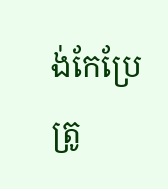ង់កែប្រែត្រូ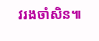វរងចាំសិន៕